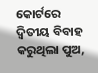କୋର୍ଟରେ ଦ୍ୱିତୀୟ ବିବାହ କରୁଥିଲା ପୁଅ,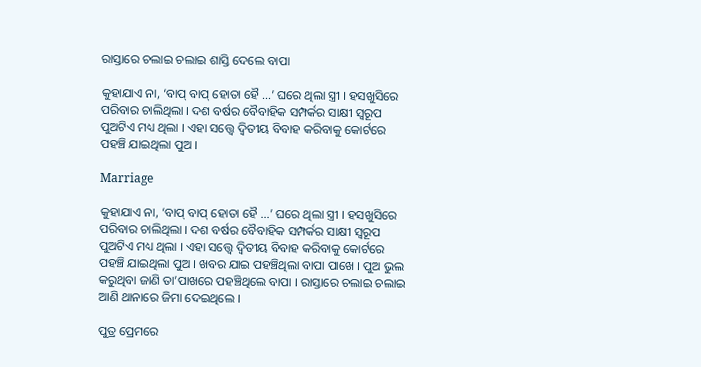ରାସ୍ତାରେ ଚଲାଇ ଚଲାଇ ଶାସ୍ତି ଦେଲେ ବାପା

କୁହାଯାଏ ନା, ‘ବାପ୍ ବାପ୍ ହୋତା ହୈ ...’ ଘରେ ଥିଲା ସ୍ତ୍ରୀ । ହସଖୁସିରେ ପରିବାର ଚାଲିଥିଲା । ଦଶ ବର୍ଷର ବୈବାହିକ ସମ୍ପର୍କର ସାକ୍ଷୀ ସ୍ୱରୂପ ପୁଅଟିଏ ମଧ୍ୟ ଥିଲା । ଏହା ସତ୍ତ୍ୱେ ଦ୍ୱିତୀୟ ବିବାହ କରିବାକୁ କୋର୍ଟରେ ପହଞ୍ଚି ଯାଇଥିଲା ପୁଅ ।

Marriage

କୁହାଯାଏ ନା, ‘ବାପ୍ ବାପ୍ ହୋତା ହୈ ...’ ଘରେ ଥିଲା ସ୍ତ୍ରୀ । ହସଖୁସିରେ ପରିବାର ଚାଲିଥିଲା । ଦଶ ବର୍ଷର ବୈବାହିକ ସମ୍ପର୍କର ସାକ୍ଷୀ ସ୍ୱରୂପ ପୁଅଟିଏ ମଧ୍ୟ ଥିଲା । ଏହା ସତ୍ତ୍ୱେ ଦ୍ୱିତୀୟ ବିବାହ କରିବାକୁ କୋର୍ଟରେ ପହଞ୍ଚି ଯାଇଥିଲା ପୁଅ । ଖବର ଯାଇ ପହଞ୍ଚିଥିଲା ବାପା ପାଖେ । ପୁଅ ଭୁଲ କରୁଥିବା ଜାଣି ତା’ପାଖରେ ପହଞ୍ଚିଥିଲେ ବାପା । ରାସ୍ତାରେ ଚଲାଇ ଚଲାଇ ଆଣି ଥାନାରେ ଜିମା ଦେଇଥିଲେ ।

ପୁତ୍ର ପ୍ରେମରେ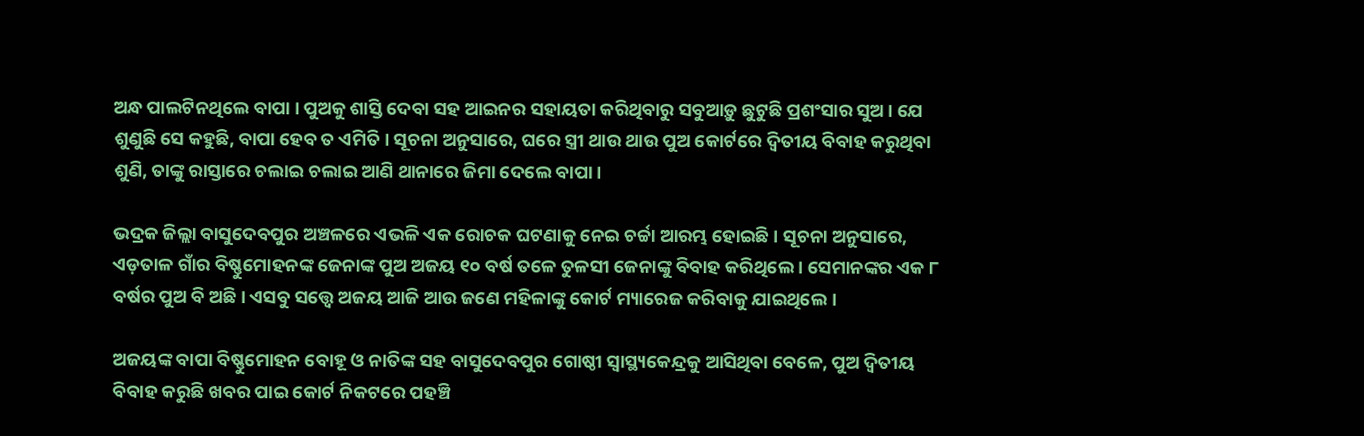ଅନ୍ଧ ପାଲଟିନଥିଲେ ବାପା । ପୁଅକୁ ଶାସ୍ତି ଦେବା ସହ ଆଇନର ସହାୟତା କରିଥିବାରୁ ସବୁଆଡ଼ୁ ଛୁଟୁଛି ପ୍ରଶଂସାର ସୁଅ । ଯେ ଶୁଣୁଛି ସେ କହୁଛି, ବାପା ହେବ ତ ଏମିତି । ସୂଚନା ଅନୁସାରେ, ଘରେ ସ୍ତ୍ରୀ ଥାଉ ଥାଉ ପୁଅ କୋର୍ଟରେ ଦ୍ୱିତୀୟ ବିବାହ କରୁଥିବା ଶୁଣି, ତାଙ୍କୁ ରାସ୍ତାରେ ଚଲାଇ ଚଲାଇ ଆଣି ଥାନାରେ ଜିମା ଦେଲେ ବାପା ।

ଭଦ୍ରକ ଜିଲ୍ଲା ବାସୁଦେବପୁର ଅଞ୍ଚଳରେ ଏଭଳି ଏକ ରୋଚକ ଘଟଣାକୁ ନେଇ ଚର୍ଚ୍ଚା ଆରମ୍ଭ ହୋଇଛି । ସୂଚନା ଅନୁସାରେ, ଏଡ଼ତାଳ ଗାଁର ବିଷ୍ଣୁମୋହନଙ୍କ ଜେନାଙ୍କ ପୁଅ ଅଜୟ ୧୦ ବର୍ଷ ତଳେ ତୁଳସୀ ଜେନାଙ୍କୁ ବିବାହ କରିଥିଲେ । ସେମାନଙ୍କର ଏକ ୮ ବର୍ଷର ପୁଅ ବି ଅଛି । ଏସବୁ ସତ୍ତ୍ୱେ ଅଜୟ ଆଜି ଆଉ ଜଣେ ମହିଳାଙ୍କୁ କୋର୍ଟ ମ୍ୟାରେଜ କରିବାକୁ ଯାଇଥିଲେ ।

ଅଜୟଙ୍କ ବାପା ବିଷ୍ଣୁମୋହନ ବୋହୂ ଓ ନାତିଙ୍କ ସହ ବାସୁଦେବପୁର ଗୋଷ୍ଠୀ ସ୍ୱାସ୍ଥ୍ୟକେନ୍ଦ୍ରକୁ ଆସିଥିବା ବେଳେ, ପୁଅ ଦ୍ୱିତୀୟ ବିବାହ କରୁଛି ଖବର ପାଇ କୋର୍ଟ ନିକଟରେ ପହଞ୍ଚି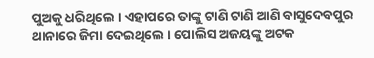ପୁଅକୁ ଧରିଥିଲେ । ଏହାପରେ ତାଙ୍କୁ ଟାଣି ଟାଣି ଆଣି ବାସୁଦେବପୁର ଥାନାରେ ଜିମା ଦେଇଥିଲେ । ପୋଲିସ ଅଜୟଙ୍କୁ ଅଟକ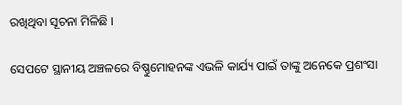ରଖିଥିବା ସୂଚନା ମିଳିଛି ।

ସେପଟେ ସ୍ଥାନୀୟ ଅଞ୍ଚଳରେ ବିଷ୍ଣୁମୋହନଙ୍କ ଏଭଳି କାର୍ଯ୍ୟ ପାଇଁ ତାଙ୍କୁ ଅନେକେ ପ୍ରଶଂସା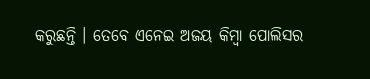କରୁଛନ୍ତି । ତେବେ ଏନେଇ ଅଜୟ କିମ୍ବା ପୋଲିସର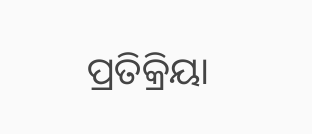ପ୍ରତିକ୍ରିୟା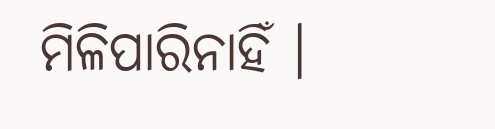ମିଳିପାରିନାହିଁ ।